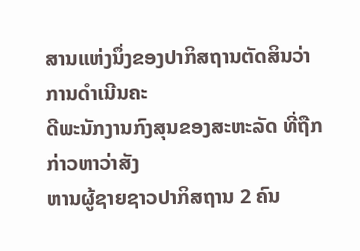ສານແຫ່ງນຶ່ງຂອງປາກິສຖານຕັດສິນວ່າ ການດຳເນີນຄະ
ດີພະນັກງານກົງສຸນຂອງສະຫະລັດ ທີ່ຖືກກ່າວຫາວ່າສັງ
ຫານຜູ້ຊາຍຊາວປາກິສຖານ 2 ຄົນ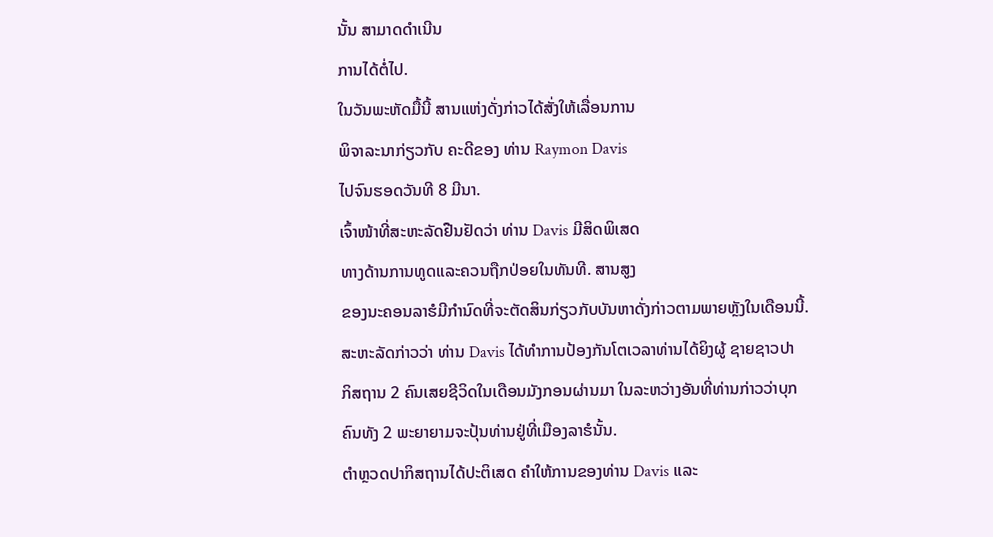ນັ້ນ ສາມາດດຳເນີນ
ການໄດ້ຕໍ່ໄປ.
ໃນວັນພະຫັດມື້ນີ້ ສານແຫ່ງດັ່ງກ່າວໄດ້ສັ່ງໃຫ້ເລື່ອນການ
ພິຈາລະນາກ່ຽວກັບ ຄະດີຂອງ ທ່ານ Raymon Davis
ໄປຈົນຮອດວັນທີ 8 ມີນາ.
ເຈົ້າໜ້າທີ່ສະຫະລັດຢືນຢັດວ່າ ທ່ານ Davis ມີສິດພິເສດ
ທາງດ້ານການທູດແລະຄວນຖືກປ່ອຍໃນທັນທີ. ສານສູງ
ຂອງນະຄອນລາຮໍມີກຳນົດທີ່ຈະຕັດສິນກ່ຽວກັບບັນຫາດັ່ງກ່າວຕາມພາຍຫຼັງໃນເດືອນນີ້.
ສະຫະລັດກ່າວວ່າ ທ່ານ Davis ໄດ້ທຳການປ້ອງກັນໂຕເວລາທ່ານໄດ້ຍິງຜູ້ ຊາຍຊາວປາ
ກິສຖານ 2 ຄົນເສຍຊີວິດໃນເດືອນມັງກອນຜ່ານມາ ໃນລະຫວ່າງອັນທີ່ທ່ານກ່າວວ່າບຸກ
ຄົນທັງ 2 ພະຍາຍາມຈະປຸ້ນທ່ານຢູ່ທີ່ເມືອງລາຮໍນັ້ນ.
ຕຳຫຼວດປາກິສຖານໄດ້ປະຕິເສດ ຄຳໃຫ້ການຂອງທ່ານ Davis ແລະ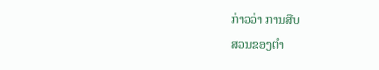ກ່າວວ່າ ການສືບ
ສວນຂອງຕຳ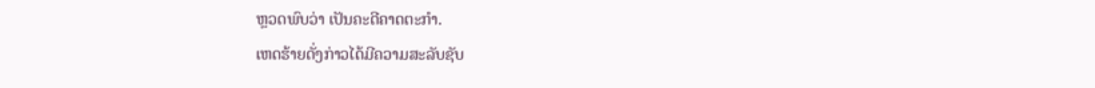ຫຼວດພົບວ່າ ເປັນຄະດີຄາດຕະກຳ.
ເຫດຮ້າຍດັ່ງກ່າວໄດ້ມີຄວາມສະລັບຊັບ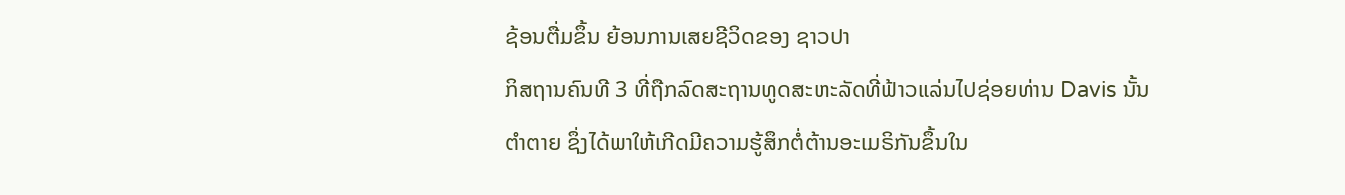ຊ້ອນຕື່ມຂຶ້ນ ຍ້ອນການເສຍຊີວິດຂອງ ຊາວປາ
ກິສຖານຄົນທີ 3 ທີ່ຖືກລົດສະຖານທູດສະຫະລັດທີ່ຟ້າວແລ່ນໄປຊ່ອຍທ່ານ Davis ນັ້ນ
ຕໍາຕາຍ ຊຶ່ງໄດ້ພາໃຫ້ເກີດມີຄວາມຮູ້ສຶກຕໍ່ຕ້ານອະເມຣິກັນຂຶ້ນໃນ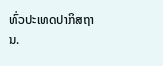ທົ່ວປະເທດປາກິສຖານ.